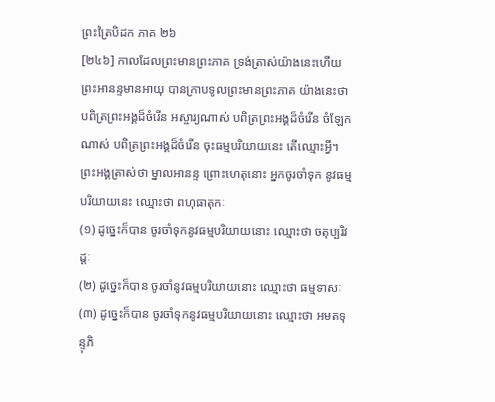ព្រះត្រៃបិដក ភាគ ២៦
[២៤៦] កាលដែលព្រះមានព្រះភាគ ទ្រង់ត្រាស់យ៉ាងនេះហើយ ព្រះអានន្ទមានអាយុ បានក្រាបទូលព្រះមានព្រះភាគ យ៉ាងនេះថា បពិត្រព្រះអង្គដ៏ចំរើន អស្ចារ្យណាស់ បពិត្រព្រះអង្គដ៏ចំរើន ចំឡែកណាស់ បពិត្រព្រះអង្គដ៏ចំរើន ចុះធម្មបរិយាយនេះ តើឈ្មោះអ្វី។ ព្រះអង្គត្រាស់ថា ម្នាលអានន្ទ ព្រោះហេតុនោះ អ្នកចូរចាំទុក នូវធម្មបរិយាយនេះ ឈ្មោះថា ពហុធាតុកៈ
(១) ដូច្នេះក៏បាន ចូរចាំទុកនូវធម្មបរិយាយនោះ ឈ្មោះថា ចតុប្បរិវដ្តៈ
(២) ដូច្នេះក៏បាន ចូរចាំនូវធម្មបរិយាយនោះ ឈ្មោះថា ធម្មទាសៈ
(៣) ដូច្នេះក៏បាន ចូរចាំទុកនូវធម្មបរិយាយនោះ ឈ្មោះថា អមតទុន្ទុភិ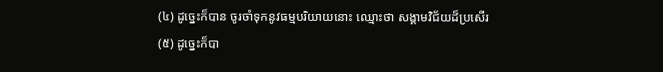(៤) ដូច្នេះក៏បាន ចូរចាំទុកនូវធម្មបរិយាយនោះ ឈ្មោះថា សង្គាមវិជ័យដ៏ប្រសើរ
(៥) ដូច្នេះក៏បា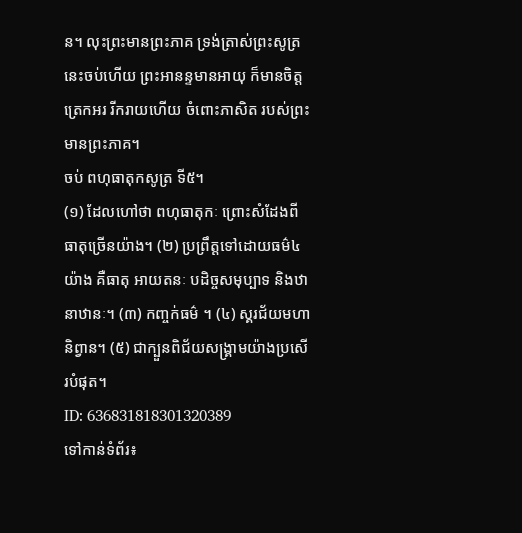ន។ លុះព្រះមានព្រះភាគ ទ្រង់ត្រាស់ព្រះសូត្រនេះចប់ហើយ ព្រះអានន្ទមានអាយុ ក៏មានចិត្តត្រេកអរ រីករាយហើយ ចំពោះភាសិត របស់ព្រះមានព្រះភាគ។
ចប់ ពហុធាតុកសូត្រ ទី៥។
(១) ដែលហៅថា ពហុធាតុកៈ ព្រោះសំដែងពីធាតុច្រើនយ៉ាង។ (២) ប្រព្រឹត្តទៅដោយធម៌៤យ៉ាង គឺធាតុ អាយតនៈ បដិច្ចសមុប្បាទ និងឋានាឋានៈ។ (៣) កញ្ចក់ធម៌ ។ (៤) ស្គរជ័យមហានិព្វាន។ (៥) ជាក្បួនពិជ័យសង្គ្រាមយ៉ាងប្រសើរបំផុត។
ID: 636831818301320389
ទៅកាន់ទំព័រ៖